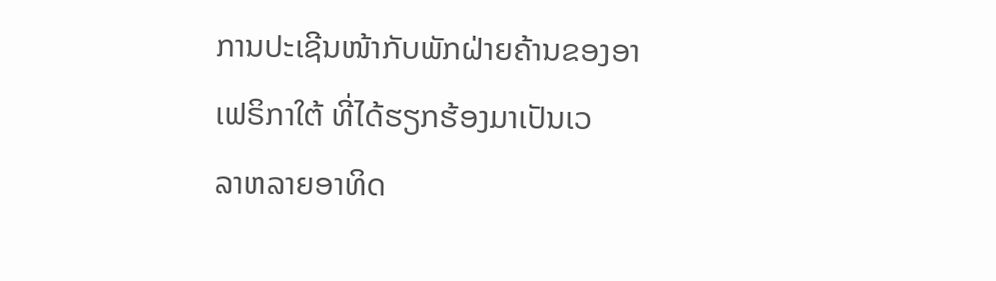ການປະເຊີນໜ້າກັບພັກຝ່າຍຄ້ານຂອງອາເຟຣິກາໃຕ້ ທີ່ໄດ້ຮຽກຮ້ອງມາເປັນເວ
ລາຫລາຍອາທິດ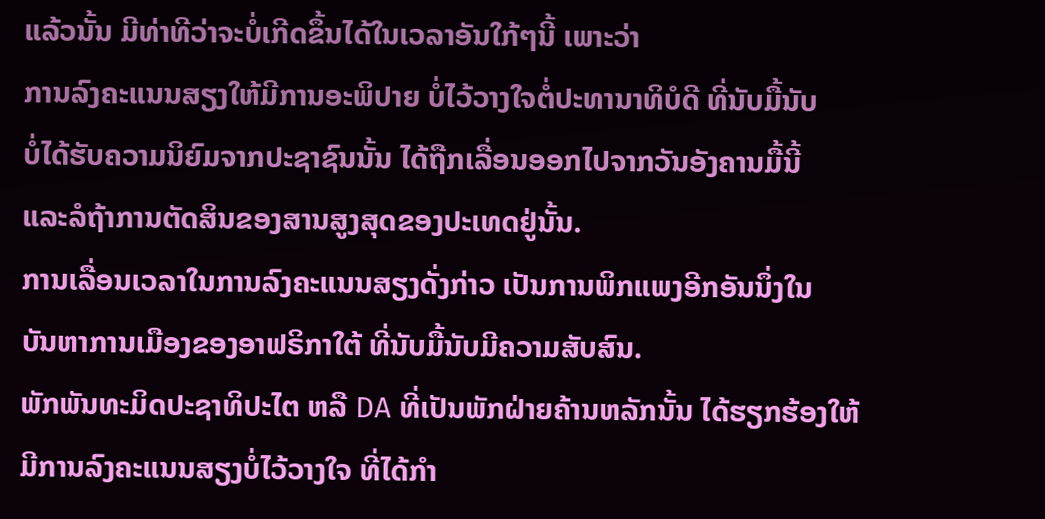ແລ້ວນັ້ນ ມີທ່າທີວ່າຈະບໍ່ເກີດຂຶ້ນໄດ້ໃນເວລາອັນໃກ້ໆນີ້ ເພາະວ່າ
ການລົງຄະແນນສຽງໃຫ້ມີການອະພິປາຍ ບໍ່ໄວ້ວາງໃຈຕໍ່ປະທານາທິບໍດີ ທີ່ນັບມື້ນັບ
ບໍ່ໄດ້ຮັບຄວາມນິຍົມຈາກປະຊາຊົນນັ້ນ ໄດ້ຖືກເລື່ອນອອກໄປຈາກວັນອັງຄານມື້ນີ້
ແລະລໍຖ້າການຕັດສິນຂອງສານສູງສຸດຂອງປະເທດຢູ່ນັ້ນ.
ການເລື່ອນເວລາໃນການລົງຄະແນນສຽງດັ່ງກ່າວ ເປັນການພິກແພງອີກອັນນຶ່ງໃນ
ບັນຫາການເມືອງຂອງອາຟຣິກາໃຕ້ ທີ່ນັບມື້ນັບມີຄວາມສັບສົນ.
ພັກພັນທະມິດປະຊາທິປະໄຕ ຫລື DA ທີ່ເປັນພັກຝ່າຍຄ້ານຫລັກນັ້ນ ໄດ້ຮຽກຮ້ອງໃຫ້
ມີການລົງຄະແນນສຽງບໍ່ໄວ້ວາງໃຈ ທີ່ໄດ້ກໍາ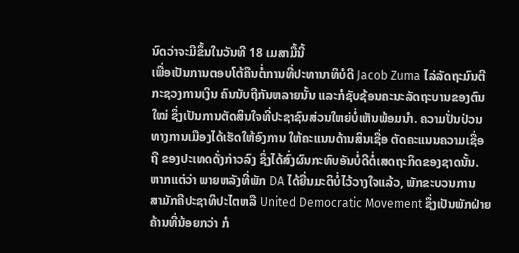ນົດວ່າຈະມີຂຶ້ນໃນວັນທີ 18 ເມສາມື້ນີ້
ເພື່ອເປັນການຕອບໂຕ້ຄືນຕໍ່ການທີ່ປະທານາທິບໍດີ Jacob Zuma ໄລ່ລັດຖະມົນຕີ
ກະຊວງການເງິນ ຄົນນັບຖືກັນຫລາຍນັ້ນ ແລະກໍຊັບຊ້ອນຄະນະລັດຖະບານຂອງຕົນ
ໃໝ່ ຊຶ່ງເປັນການຕັດສິນໃຈທີ່ປະຊາຊົນສ່ວນໃຫຍ່ບໍ່ເຫັນພ້ອມນໍາ. ຄວາມປັ່ນປ່ວນ
ທາງການເມືອງໄດ້ເຮັດໃຫ້ອົງການ ໃຫ້ຄະແນນດ້ານສິນເຊື່ອ ຕັດຄະແນນຄວາມເຊື່ອ
ຖື ຂອງປະເທດດັ່ງກ່າວລົງ ຊຶ່ງໄດ້ສົ່ງຜົນກະທົບອັນບໍ່ດີຕໍ່ເສດຖະກິດຂອງຊາດນັ້ນ.
ຫາກແຕ່ວ່າ ພາຍຫລັງທີ່ພັກ DA ໄດ້ຍື່ນມະຕິບໍ່ໄວ້ວາງໃຈແລ້ວ, ພັກຂະບວນການ
ສາມັກຄີປະຊາທິປະໄຕຫລື United Democratic Movement ຊຶ່ງເປັນພັກຝ່າຍ
ຄ້ານທີ່ນ້ອຍກວ່າ ກໍ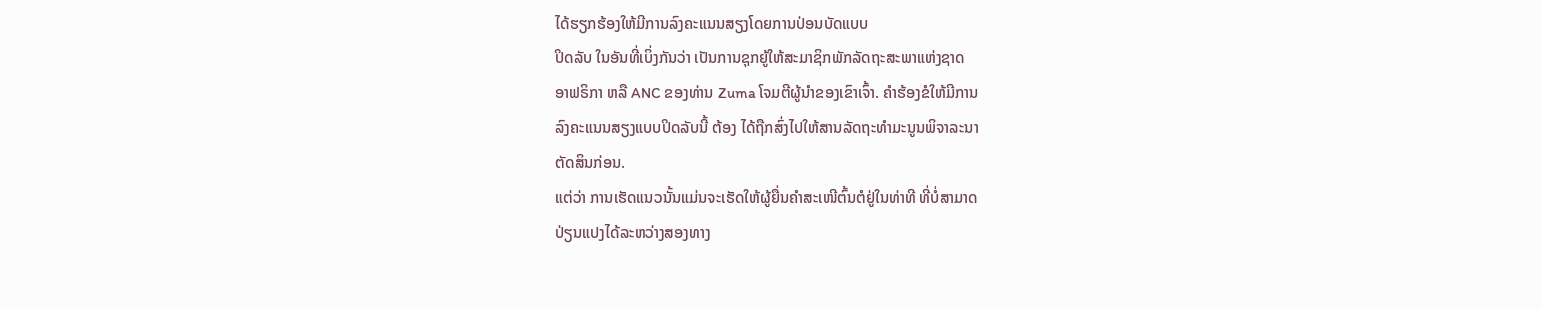ໄດ້ຮຽກຮ້ອງໃຫ້ມີການລົງຄະແນນສຽງໂດຍການປ່ອນບັດແບບ
ປິດລັບ ໃນອັນທີ່ເບິ່ງກັນວ່າ ເປັນການຊຸກຍູ້ໃຫ້ສະມາຊິກພັກລັດຖະສະພາແຫ່ງຊາດ
ອາຟຣິກາ ຫລື ANC ຂອງທ່ານ Zuma ໂຈມຕີຜູ້ນໍາຂອງເຂົາເຈົ້າ. ຄໍາຮ້ອງຂໍໃຫ້ມີການ
ລົງຄະແນນສຽງແບບປິດລັບນີ້ ຕ້ອງ ໄດ້ຖືກສົ່ງໄປໃຫ້ສານລັດຖະທຳມະນູນພິຈາລະນາ
ຕັດສິນກ່ອນ.
ແຕ່ວ່າ ການເຮັດແນວນັ້ນແມ່ນຈະເຮັດໃຫ້ຜູ້ຍື່ນຄໍາສະເໜີຕົ້ນຕໍຢູ່ໃນທ່າທີ ທີ່ບໍ່ສາມາດ
ປ່ຽນແປງໄດ້ລະຫວ່າງສອງທາງ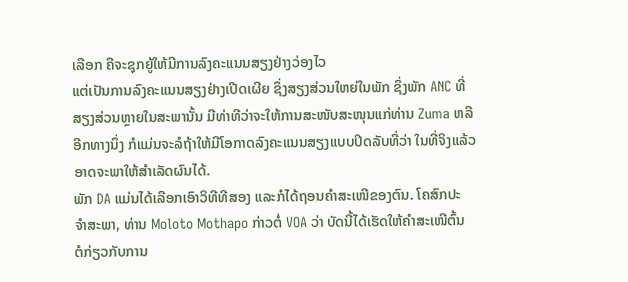ເລືອກ ຄືຈະຊຸກຍູ້ໃຫ້ມີການລົງຄະແນນສຽງຢ່າງວ່ອງໄວ
ແຕ່ເປັນການລົງຄະແນນສຽງຢ່າງເປີດເຜີຍ ຊຶ່ງສຽງສ່ວນໃຫຍ່ໃນພັກ ຊຶ່ງພັກ ANC ທີ່
ສຽງສ່ວນຫຼາຍໃນສະພານັ້ນ ມີທ່າທີວ່າຈະໃຫ້ການສະໜັບສະໜຸນແກ່ທ່ານ Zuma ຫລື
ອີກທາງນຶ່ງ ກໍແມ່ນຈະລໍຖ້າໃຫ້ມີໂອກາດລົງຄະແນນສຽງແບບປິດລັບທີ່ວ່າ ໃນທີ່ຈິງແລ້ວ
ອາດຈະພາໃຫ້ສໍາເລັດຜົນໄດ້.
ພັກ DA ແມ່ນໄດ້ເລືອກເອົາວິທີທີສອງ ແລະກໍໄດ້ຖອນຄໍາສະເໜີຂອງຕົນ. ໂຄສົກປະ
ຈໍາສະພາ, ທ່ານ Moloto Mothapo ກ່າວຕໍ່ VOA ວ່າ ບັດນີ້ໄດ້ເຮັດໃຫ້ຄໍາສະເໜີຕົ້ນ
ຕໍກ່ຽວກັບການ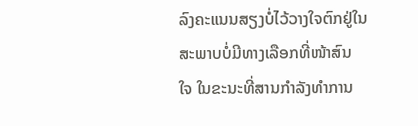ລົງຄະແນນສຽງບໍ່ໄວ້ວາງໃຈຕົກຢູ່ໃນສະພາບບໍ່ມີທາງເລືອກທີ່ໜ້າສົນ
ໃຈ ໃນຂະນະທີ່ສານກໍາລັງທໍາການ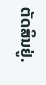ຕັດສິນຢູ່.